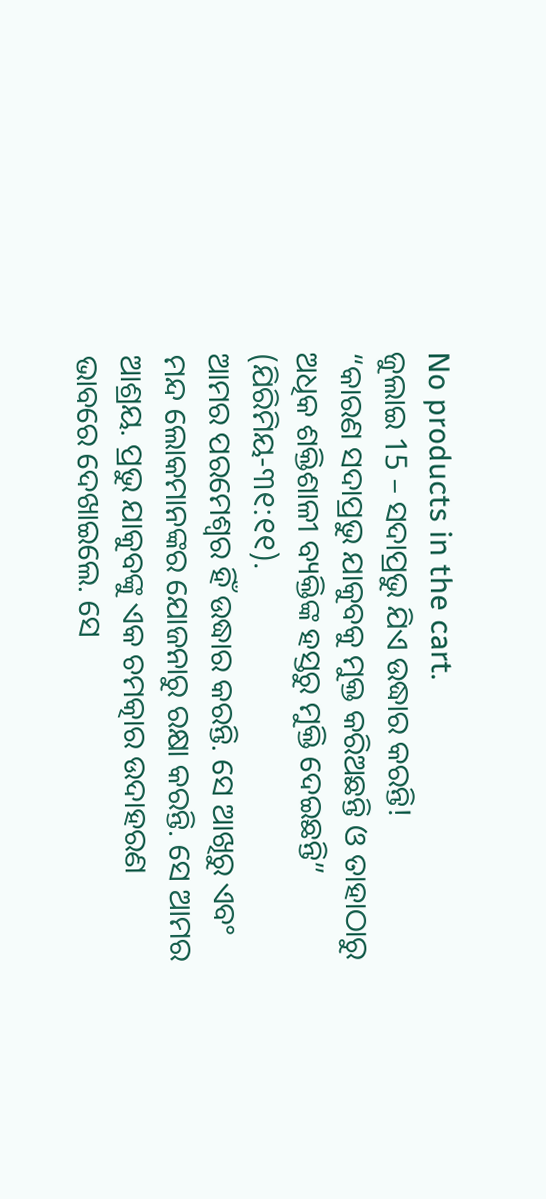No products in the cart.
ଜୁଲାଇ 15 – ସଦାପ୍ରଭୁ ଯିଏ ଉଦ୍ଧାର କରନ୍ତି!
“କାରଣ ସଦାପ୍ରଭୁ ଯାକୁବକୁ ମୁକ୍ତ କରିଅଛନ୍ତି ଓ ତାହାଠାରୁ ଅଧିକ ଶକ୍ତିଶାଳୀ ବ୍ୟକ୍ତିଙ୍କ ହସ୍ତରୁ ମୁକ୍ତି ଦେଇଛନ୍ତି” (ଯିରିମିୟ-୩୧:୧୧).
ଆମର ପରମେଶ୍ୱର ହିଁ ଉଦ୍ଧାର କରନ୍ତି. ସେ ଆଖିରୁ ଏବଂ ମନ୍ଦ ଲୋକମାନଙ୍କର ଯୋଜନାରୁ ରକ୍ଷା କରନ୍ତି. ସେ ଆମର ଆଶ୍ରୟ. ପ୍ରଭୁ ଯାକୁବଙ୍କୁ ଏକ ଚମତ୍କାର ଉଦାହରଣ ଭାବରେ ଦେଖାଇଲେ. ସେ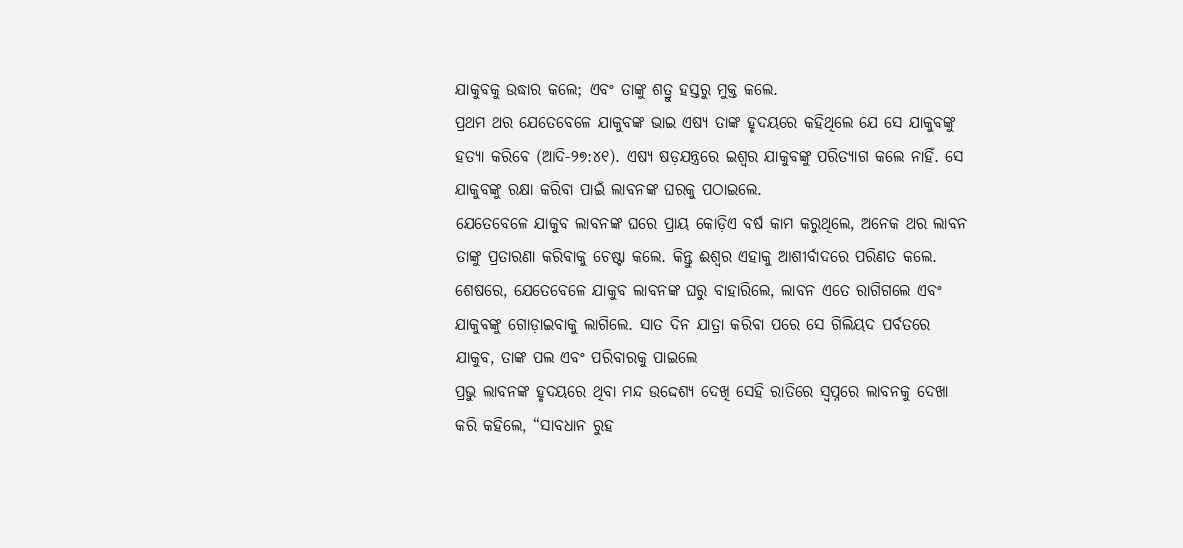ଯାକୁବକୁ ଉଦ୍ଧାର କଲେ; ଏବଂ ତାଙ୍କୁ ଶତ୍ରୁ ହସ୍ତରୁ ମୁକ୍ତ କଲେ.
ପ୍ରଥମ ଥର ଯେତେବେଳେ ଯାକୁବଙ୍କ ଭାଇ ଏଷ୍ୟ ତାଙ୍କ ହୃଦୟରେ କହିଥିଲେ ଯେ ସେ ଯାକୁବଙ୍କୁ ହତ୍ୟା କରିବେ (ଆଦି-୨୭:୪୧). ଏଷ୍ୟ ଷଡ଼ଯନ୍ତ୍ରରେ ଇଶ୍ବର ଯାକୁବଙ୍କୁ ପରିତ୍ୟାଗ କଲେ ନାହିଁ. ସେ ଯାକୁବଙ୍କୁ ରକ୍ଷା କରିବା ପାଇଁ ଲାବନଙ୍କ ଘରକୁ ପଠାଇଲେ.
ଯେତେବେଳେ ଯାକୁବ ଲାବନଙ୍କ ଘରେ ପ୍ରାୟ କୋଡ଼ିଏ ବର୍ଷ କାମ କରୁଥିଲେ, ଅନେକ ଥର ଲାବନ ତାଙ୍କୁ ପ୍ରତାରଣା କରିବାକୁ ଚେଷ୍ଟା କଲେ. କିନ୍ତୁ ଈଶ୍ୱର ଏହାକୁ ଆଶୀର୍ବାଦରେ ପରିଣତ କଲେ. ଶେଷରେ, ଯେତେବେଳେ ଯାକୁବ ଲାବନଙ୍କ ଘରୁ ବାହାରିଲେ, ଲାବନ ଏତେ ରାଗିଗଲେ ଏବଂ ଯାକୁବଙ୍କୁ ଗୋଡ଼ାଇବାକୁ ଲାଗିଲେ. ସାତ ଦିନ ଯାତ୍ରା କରିବା ପରେ ସେ ଗିଲିୟଦ ପର୍ବତରେ ଯାକୁବ, ତାଙ୍କ ପଲ ଏବଂ ପରିବାରକୁ ପାଇଲେ
ପ୍ରଭୁ ଲାବନଙ୍କ ହୃଦୟରେ ଥିବା ମନ୍ଦ ଉଦ୍ଦେଶ୍ୟ ଦେଖି ସେହି ରାତିରେ ସ୍ୱପ୍ନରେ ଲାବନକୁ ଦେଖା କରି କହିଲେ, “ସାବଧାନ ରୁହ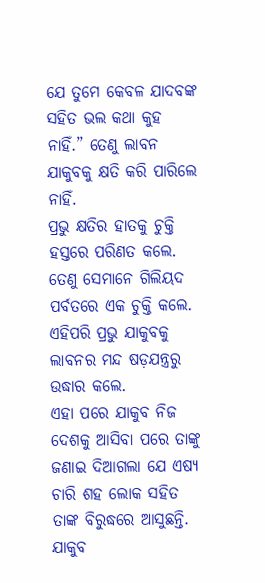ଯେ ତୁମେ କେବଳ ଯାଦବଙ୍କ ସହିତ ଭଲ କଥା କୁହ ନାହିଁ.” ତେଣୁ ଲାବନ ଯାକୁବକୁ କ୍ଷତି କରି ପାରିଲେ ନାହିଁ.
ପ୍ରଭୁ କ୍ଷତିର ହାତକୁ ଚୁକ୍ତି ହସ୍ତରେ ପରିଣତ କଲେ. ତେଣୁ ସେମାନେ ଗିଲିୟଦ ପର୍ବତରେ ଏକ ଚୁକ୍ତି କଲେ. ଏହିପରି ପ୍ରଭୁ ଯାକୁବକୁ ଲାବନର ମନ୍ଦ ଷଡ଼ଯନ୍ତ୍ରରୁ ଉଦ୍ଧାର କଲେ.
ଏହା ପରେ ଯାକୁବ ନିଜ ଦେଶକୁ ଆସିବା ପରେ ତାଙ୍କୁ ଜଣାଇ ଦିଆଗଲା ଯେ ଏଷ୍ୟ ଚାରି ଶହ ଲୋକ ସହିତ ତାଙ୍କ ବିରୁଦ୍ଧରେ ଆସୁଛନ୍ତି. ଯାକୁବ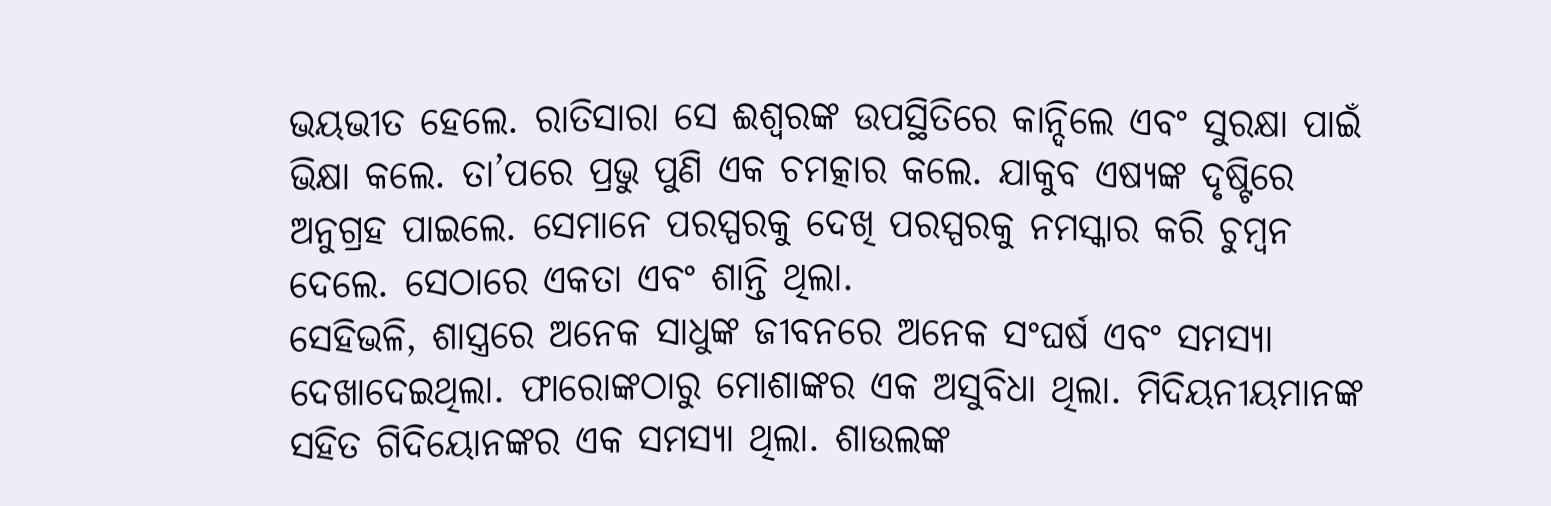ଭୟଭୀତ ହେଲେ. ରାତିସାରା ସେ ଈଶ୍ୱରଙ୍କ ଉପସ୍ଥିତିରେ କାନ୍ଦିଲେ ଏବଂ ସୁରକ୍ଷା ପାଇଁ ଭିକ୍ଷା କଲେ. ତା’ପରେ ପ୍ରଭୁ ପୁଣି ଏକ ଚମତ୍କାର କଲେ. ଯାକୁବ ଏଷ୍ୟଙ୍କ ଦୃଷ୍ଟିରେ ଅନୁଗ୍ରହ ପାଇଲେ. ସେମାନେ ପରସ୍ପରକୁ ଦେଖି ପରସ୍ପରକୁ ନମସ୍କାର କରି ଚୁମ୍ବନ ଦେଲେ. ସେଠାରେ ଏକତା ଏବଂ ଶାନ୍ତି ଥିଲା.
ସେହିଭଳି, ଶାସ୍ତ୍ରରେ ଅନେକ ସାଧୁଙ୍କ ଜୀବନରେ ଅନେକ ସଂଘର୍ଷ ଏବଂ ସମସ୍ୟା ଦେଖାଦେଇଥିଲା. ଫାରୋଙ୍କଠାରୁ ମୋଶାଙ୍କର ଏକ ଅସୁବିଧା ଥିଲା. ମିଦିୟନୀୟମାନଙ୍କ ସହିତ ଗିଦିୟୋନଙ୍କର ଏକ ସମସ୍ୟା ଥିଲା. ଶାଉଲଙ୍କ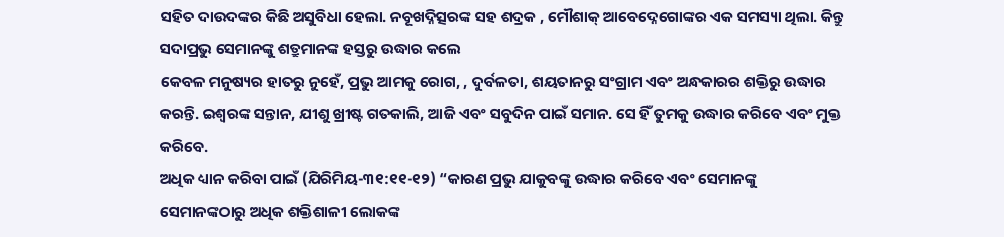ସହିତ ଦାଉଦଙ୍କର କିଛି ଅସୁବିଧା ହେଲା. ନବୂଖଦ୍ନିତ୍ସରଙ୍କ ସହ ଶଦ୍ରକ , ମୌଶାକ୍ ଆବେଦ୍ନେଗୋଙ୍କର ଏକ ସମସ୍ୟା ଥିଲା. କିନ୍ତୁ ସଦାପ୍ରଭୁ ସେମାନଙ୍କୁ ଶତ୍ରୁମାନଙ୍କ ହସ୍ତରୁ ଉଦ୍ଧାର କଲେ
କେବଳ ମନୁଷ୍ୟର ହାତରୁ ନୁହେଁ, ପ୍ରଭୁ ଆମକୁ ରୋଗ, , ଦୁର୍ବଳତା, ଶୟତାନରୁ ସଂଗ୍ରାମ ଏବଂ ଅନ୍ଧକାରର ଶକ୍ତିରୁ ଉଦ୍ଧାର କରନ୍ତି. ଇଶ୍ବରଙ୍କ ସନ୍ତାନ, ଯୀଶୁ ଖ୍ରୀଷ୍ଟ ଗତକାଲି, ଆଜି ଏବଂ ସବୁଦିନ ପାଇଁ ସମାନ. ସେ ହିଁ ତୁମକୁ ଉଦ୍ଧାର କରିବେ ଏବଂ ମୁକ୍ତ କରିବେ.
ଅଧିକ ଧ୍ୟାନ କରିବା ପାଇଁ (ଯିରିମିୟ-୩୧:୧୧-୧୨) “କାରଣ ପ୍ରଭୁ ଯାକୁବଙ୍କୁ ଉଦ୍ଧାର କରିବେ ଏବଂ ସେମାନଙ୍କୁ ସେମାନଙ୍କଠାରୁ ଅଧିକ ଶକ୍ତିଶାଳୀ ଲୋକଙ୍କ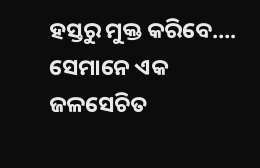ହସ୍ତରୁ ମୁକ୍ତ କରିବେ…. ସେମାନେ ଏକ ଜଳସେଚିତ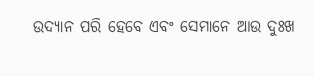ଉଦ୍ୟାନ ପରି ହେବେ ଏବଂ ସେମାନେ ଆଉ ଦୁଃଖ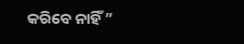କରିବେ ନାହିଁ ”